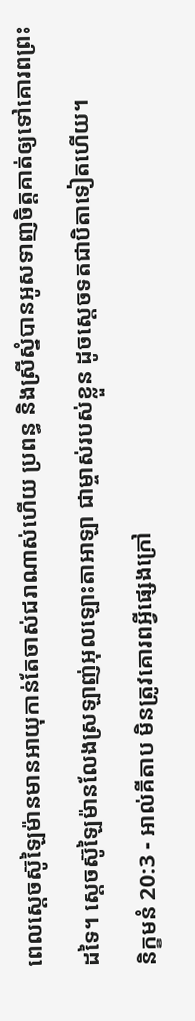ពេលស្តេចស៊ូឡៃម៉ានមានអាយុកាន់តែចាស់ជរាណាស់ហើយ ប្រពន្ធ និងស្រីស្នំបានអូសទាញចិត្តគាត់ឲ្យទៅគោរពព្រះដទៃ។ ស្តេចស៊ូឡៃម៉ានលែងស្រឡាញ់អុលឡោះតាអាឡា ជាម្ចាស់របស់ខ្លួន ដូចស្តេចទតជាបិតាទៀតហើយ។
និក្ខមនំ 20:3 - អាល់គីតាប មិនត្រូវគោរពអ្វីផ្សេងក្រៅ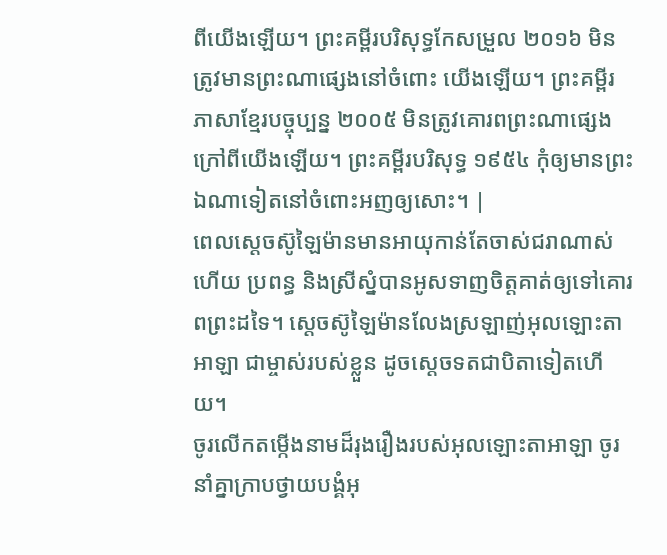ពីយើងឡើយ។ ព្រះគម្ពីរបរិសុទ្ធកែសម្រួល ២០១៦ មិនត្រូវមានព្រះណាផ្សេងនៅចំពោះ យើងឡើយ។ ព្រះគម្ពីរភាសាខ្មែរបច្ចុប្បន្ន ២០០៥ មិនត្រូវគោរពព្រះណាផ្សេង ក្រៅពីយើងឡើយ។ ព្រះគម្ពីរបរិសុទ្ធ ១៩៥៤ កុំឲ្យមានព្រះឯណាទៀតនៅចំពោះអញឲ្យសោះ។ |
ពេលស្តេចស៊ូឡៃម៉ានមានអាយុកាន់តែចាស់ជរាណាស់ហើយ ប្រពន្ធ និងស្រីស្នំបានអូសទាញចិត្តគាត់ឲ្យទៅគោរពព្រះដទៃ។ ស្តេចស៊ូឡៃម៉ានលែងស្រឡាញ់អុលឡោះតាអាឡា ជាម្ចាស់របស់ខ្លួន ដូចស្តេចទតជាបិតាទៀតហើយ។
ចូរលើកតម្កើងនាមដ៏រុងរឿងរបស់អុលឡោះតាអាឡា ចូរនាំគ្នាក្រាបថ្វាយបង្គំអុ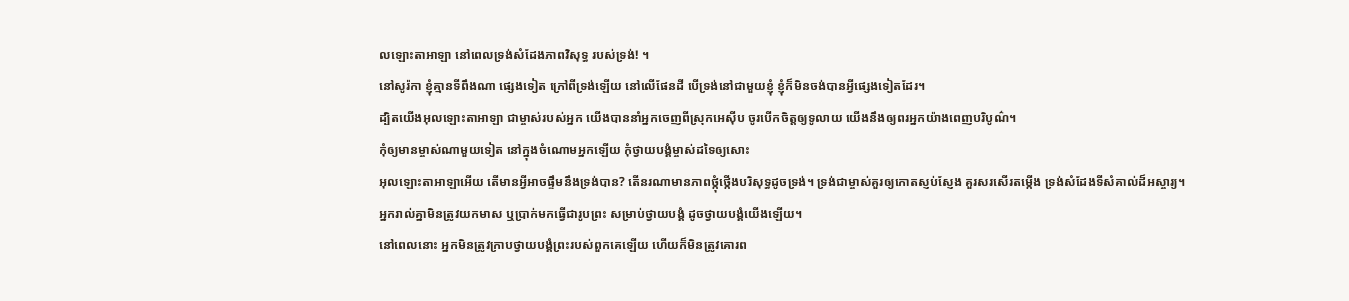លឡោះតាអាឡា នៅពេលទ្រង់សំដែងភាពវិសុទ្ធ របស់ទ្រង់! ។
នៅសូរ៉កា ខ្ញុំគ្មានទីពឹងណា ផ្សេងទៀត ក្រៅពីទ្រង់ឡើយ នៅលើផែនដី បើទ្រង់នៅជាមួយខ្ញុំ ខ្ញុំក៏មិនចង់បានអ្វីផ្សេងទៀតដែរ។
ដ្បិតយើងអុលឡោះតាអាឡា ជាម្ចាស់របស់អ្នក យើងបាននាំអ្នកចេញពីស្រុកអេស៊ីប ចូរបើកចិត្តឲ្យទូលាយ យើងនឹងឲ្យពរអ្នកយ៉ាងពេញបរិបូណ៌។
កុំឲ្យមានម្ចាស់ណាមួយទៀត នៅក្នុងចំណោមអ្នកឡើយ កុំថ្វាយបង្គំម្ចាស់ដទៃឲ្យសោះ
អុលឡោះតាអាឡាអើយ តើមានអ្វីអាចផ្ទឹមនឹងទ្រង់បាន? តើនរណាមានភាពថ្កុំថ្កើងបរិសុទ្ធដូចទ្រង់។ ទ្រង់ជាម្ចាស់គួរឲ្យកោតស្ញប់ស្ញែង គួរសរសើរតម្កើង ទ្រង់សំដែងទីសំគាល់ដ៏អស្ចារ្យ។
អ្នករាល់គ្នាមិនត្រូវយកមាស ឬប្រាក់មកធ្វើជារូបព្រះ សម្រាប់ថ្វាយបង្គំ ដូចថ្វាយបង្គំយើងឡើយ។
នៅពេលនោះ អ្នកមិនត្រូវក្រាបថ្វាយបង្គំព្រះរបស់ពួកគេឡើយ ហើយក៏មិនត្រូវគោរព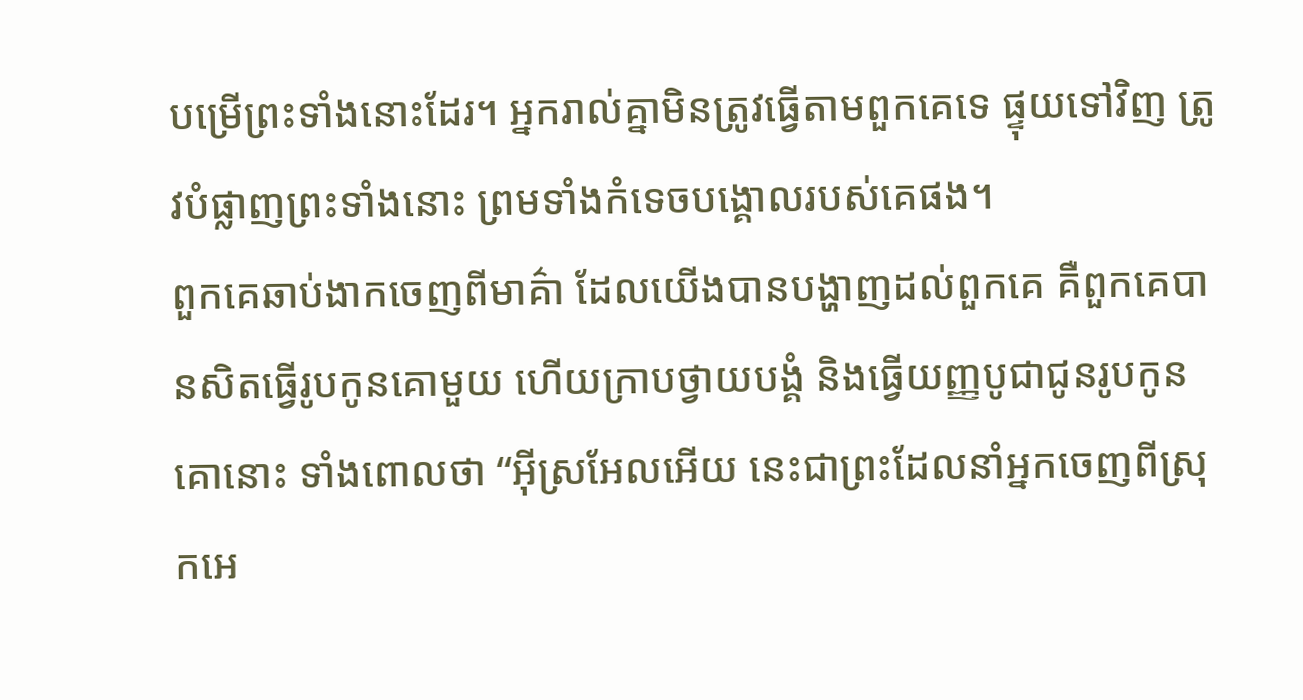បម្រើព្រះទាំងនោះដែរ។ អ្នករាល់គ្នាមិនត្រូវធ្វើតាមពួកគេទេ ផ្ទុយទៅវិញ ត្រូវបំផ្លាញព្រះទាំងនោះ ព្រមទាំងកំទេចបង្គោលរបស់គេផង។
ពួកគេឆាប់ងាកចេញពីមាគ៌ា ដែលយើងបានបង្ហាញដល់ពួកគេ គឺពួកគេបានសិតធ្វើរូបកូនគោមួយ ហើយក្រាបថ្វាយបង្គំ និងធ្វើយញ្ញបូជាជូនរូបកូនគោនោះ ទាំងពោលថា “អ៊ីស្រអែលអើយ នេះជាព្រះដែលនាំអ្នកចេញពីស្រុកអេ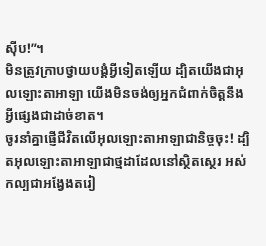ស៊ីប!”។
មិនត្រូវក្រាបថ្វាយបង្គំអ្វីទៀតឡើយ ដ្បិតយើងជាអុលឡោះតាអាឡា យើងមិនចង់ឲ្យអ្នកជំពាក់ចិត្តនឹងអី្វផ្សេងជាដាច់ខាត។
ចូរនាំគ្នាផ្ញើជីវិតលើអុលឡោះតាអាឡាជានិច្ចចុះ! ដ្បិតអុលឡោះតាអាឡាជាថ្មដាដែលនៅស្ថិតស្ថេរ អស់កល្បជាអង្វែងតរៀ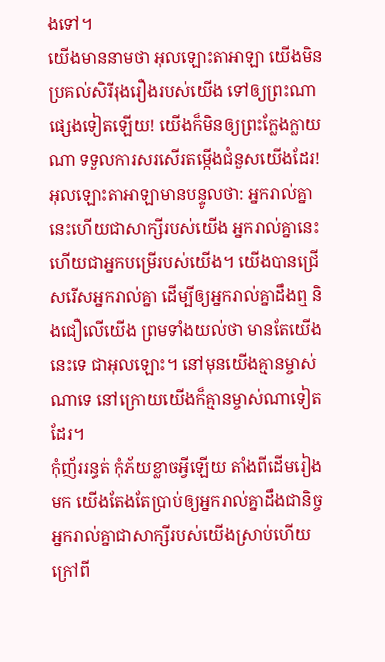ងទៅ។
យើងមាននាមថា អុលឡោះតាអាឡា យើងមិនប្រគល់សិរីរុងរឿងរបស់យើង ទៅឲ្យព្រះណាផ្សេងទៀតឡើយ! យើងក៏មិនឲ្យព្រះក្លែងក្លាយណា ទទួលការសរសើរតម្កើងជំនួសយើងដែរ!
អុលឡោះតាអាឡាមានបន្ទូលថា: អ្នករាល់គ្នានេះហើយជាសាក្សីរបស់យើង អ្នករាល់គ្នានេះហើយជាអ្នកបម្រើរបស់យើង។ យើងបានជ្រើសរើសអ្នករាល់គ្នា ដើម្បីឲ្យអ្នករាល់គ្នាដឹងឮ និងជឿលើយើង ព្រមទាំងយល់ថា មានតែយើងនេះទេ ជាអុលឡោះ។ នៅមុនយើងគ្មានម្ចាស់ណាទេ នៅក្រោយយើងក៏គ្មានម្ចាស់ណាទៀតដែរ។
កុំញ័ររន្ធត់ កុំភ័យខ្លាចអ្វីឡើយ តាំងពីដើមរៀងមក យើងតែងតែប្រាប់ឲ្យអ្នករាល់គ្នាដឹងជានិច្ច អ្នករាល់គ្នាជាសាក្សីរបស់យើងស្រាប់ហើយ ក្រៅពី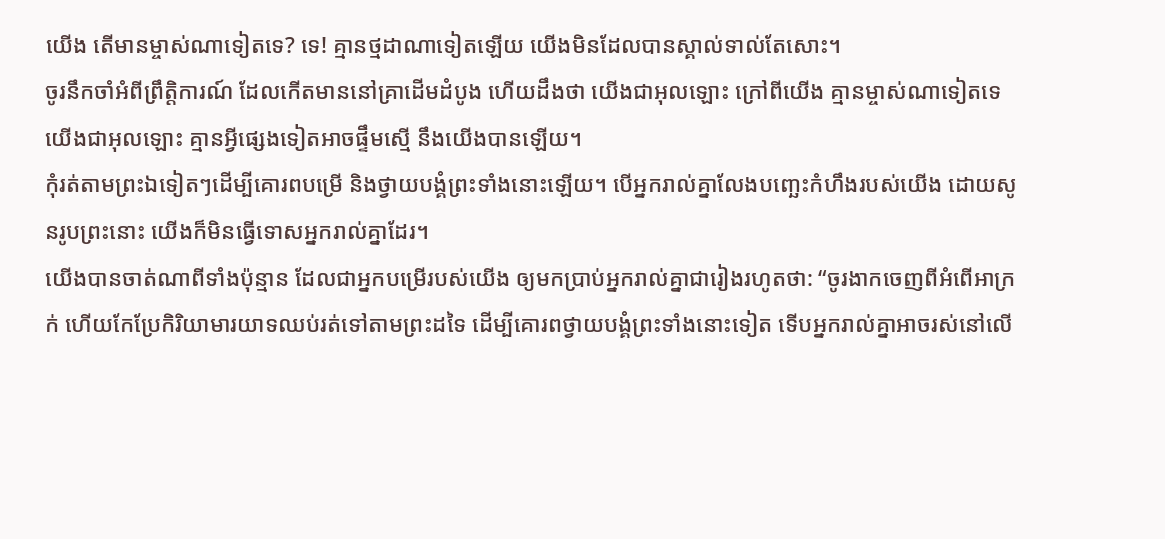យើង តើមានម្ចាស់ណាទៀតទេ? ទេ! គ្មានថ្មដាណាទៀតឡើយ យើងមិនដែលបានស្គាល់ទាល់តែសោះ។
ចូរនឹកចាំអំពីព្រឹត្តិការណ៍ ដែលកើតមាននៅគ្រាដើមដំបូង ហើយដឹងថា យើងជាអុលឡោះ ក្រៅពីយើង គ្មានម្ចាស់ណាទៀតទេ យើងជាអុលឡោះ គ្មានអ្វីផ្សេងទៀតអាចផ្ទឹមស្មើ នឹងយើងបានឡើយ។
កុំរត់តាមព្រះឯទៀតៗដើម្បីគោរពបម្រើ និងថ្វាយបង្គំព្រះទាំងនោះឡើយ។ បើអ្នករាល់គ្នាលែងបញ្ឆេះកំហឹងរបស់យើង ដោយសូនរូបព្រះនោះ យើងក៏មិនធ្វើទោសអ្នករាល់គ្នាដែរ។
យើងបានចាត់ណាពីទាំងប៉ុន្មាន ដែលជាអ្នកបម្រើរបស់យើង ឲ្យមកប្រាប់អ្នករាល់គ្នាជារៀងរហូតថា: “ចូរងាកចេញពីអំពើអាក្រក់ ហើយកែប្រែកិរិយាមារយាទឈប់រត់ទៅតាមព្រះដទៃ ដើម្បីគោរពថ្វាយបង្គំព្រះទាំងនោះទៀត ទើបអ្នករាល់គ្នាអាចរស់នៅលើ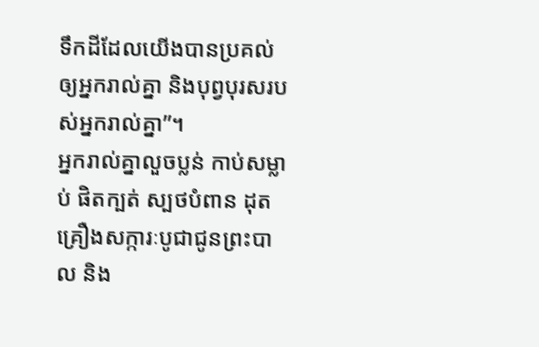ទឹកដីដែលយើងបានប្រគល់ឲ្យអ្នករាល់គ្នា និងបុព្វបុរសរបស់អ្នករាល់គ្នា”។
អ្នករាល់គ្នាលួចប្លន់ កាប់សម្លាប់ ផិតក្បត់ ស្បថបំពាន ដុតគ្រឿងសក្ការៈបូជាជូនព្រះបាល និង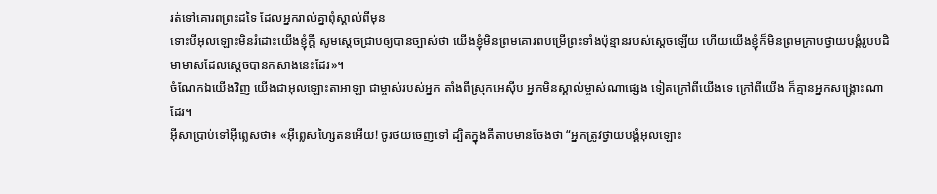រត់ទៅគោរពព្រះដទៃ ដែលអ្នករាល់គ្នាពុំស្គាល់ពីមុន
ទោះបីអុលឡោះមិនរំដោះយើងខ្ញុំក្តី សូមស្តេចជ្រាបឲ្យបានច្បាស់ថា យើងខ្ញុំមិនព្រមគោរពបម្រើព្រះទាំងប៉ុន្មានរបស់ស្តេចឡើយ ហើយយើងខ្ញុំក៏មិនព្រមក្រាបថ្វាយបង្គំរូបបដិមាមាសដែលស្តេចបានកសាងនេះដែរ»។
ចំណែកឯយើងវិញ យើងជាអុលឡោះតាអាឡា ជាម្ចាស់របស់អ្នក តាំងពីស្រុកអេស៊ីប អ្នកមិនស្គាល់ម្ចាស់ណាផ្សេង ទៀតក្រៅពីយើងទេ ក្រៅពីយើង ក៏គ្មានអ្នកសង្គ្រោះណាដែរ។
អ៊ីសាប្រាប់ទៅអ៊ីព្លេសថា៖ «អ៊ីព្លេសហ្សៃតនអើយ! ចូរថយចេញទៅ ដ្បិតក្នុងគីតាបមានចែងថា “អ្នកត្រូវថ្វាយបង្គំអុលឡោះ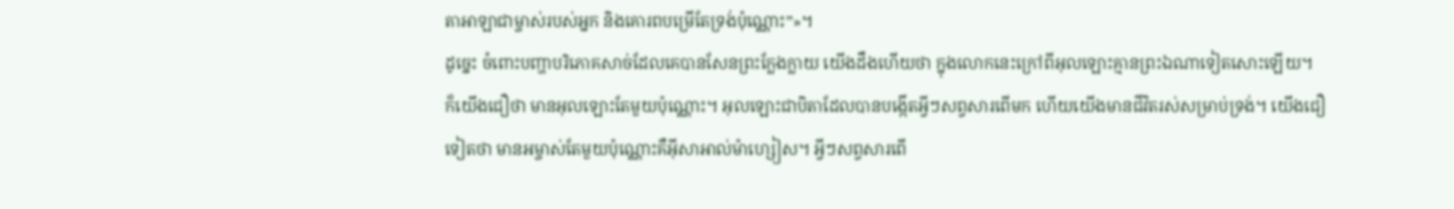តាអាឡាជាម្ចាស់របស់អ្នក និងគោរពបម្រើតែទ្រង់ប៉ុណ្ណោះ”»។
ដូច្នេះ ចំពោះបញ្ហាបរិភោគសាច់ដែលគេបានសែនព្រះក្លែងក្លាយ យើងដឹងហើយថា ក្នុងលោកនេះក្រៅពីអុលឡោះគ្មានព្រះឯណាទៀតសោះឡើយ។
ក៏យើងជឿថា មានអុលឡោះតែមួយប៉ុណ្ណោះ។ អុលឡោះជាបិតាដែលបានបង្កើតអ្វីៗសព្វសារពើមក ហើយយើងមានជីវិតរស់សម្រាប់ទ្រង់។ យើងជឿទៀតថា មានអម្ចាស់តែមួយប៉ុណ្ណោះគឺអ៊ីសាអាល់ម៉ាហ្សៀស។ អ្វីៗសព្វសារពើ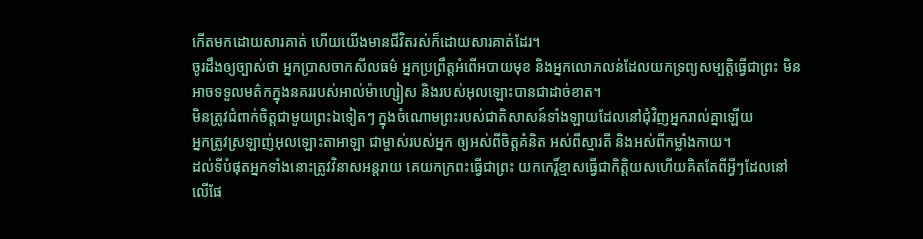កើតមកដោយសារគាត់ ហើយយើងមានជីវិតរស់ក៏ដោយសារគាត់ដែរ។
ចូរដឹងឲ្យច្បាស់ថា អ្នកប្រាសចាកសីលធម៌ អ្នកប្រព្រឹត្ដអំពើអបាយមុខ និងអ្នកលោភលន់ដែលយកទ្រព្យសម្បត្តិធ្វើជាព្រះ មិនអាចទទួលមត៌កក្នុងនគររបស់អាល់ម៉ាហ្សៀស និងរបស់អុលឡោះបានជាដាច់ខាត។
មិនត្រូវជំពាក់ចិត្តជាមួយព្រះឯទៀតៗ ក្នុងចំណោមព្រះរបស់ជាតិសាសន៍ទាំងឡាយដែលនៅជុំវិញអ្នករាល់គ្នាឡើយ
អ្នកត្រូវស្រឡាញ់អុលឡោះតាអាឡា ជាម្ចាស់របស់អ្នក ឲ្យអស់ពីចិត្តគំនិត អស់ពីស្មារតី និងអស់ពីកម្លាំងកាយ។
ដល់ទីបំផុតអ្នកទាំងនោះត្រូវវិនាសអន្ដរាយ គេយកក្រពះធ្វើជាព្រះ យកកេរ្ដិ៍ខ្មាសធ្វើជាកិត្ដិយសហើយគិតតែពីអ្វីៗដែលនៅលើផែ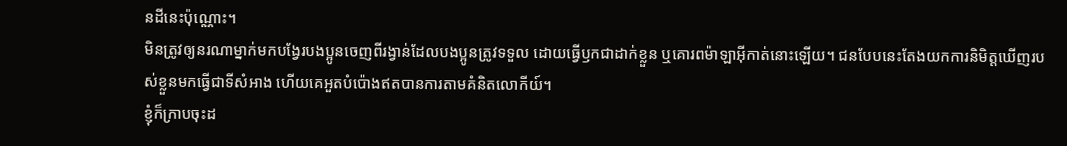នដីនេះប៉ុណ្ណោះ។
មិនត្រូវឲ្យនរណាម្នាក់មកបង្វែរបងប្អូនចេញពីរង្វាន់ដែលបងប្អូនត្រូវទទួល ដោយធ្វើឫកជាដាក់ខ្លួន ឬគោរពម៉ាឡាអ៊ីកាត់នោះឡើយ។ ជនបែបនេះតែងយកការនិមិត្ដឃើញរបស់ខ្លួនមកធ្វើជាទីសំអាង ហើយគេអួតបំប៉ោងឥតបានការតាមគំនិតលោកីយ៍។
ខ្ញុំក៏ក្រាបចុះដ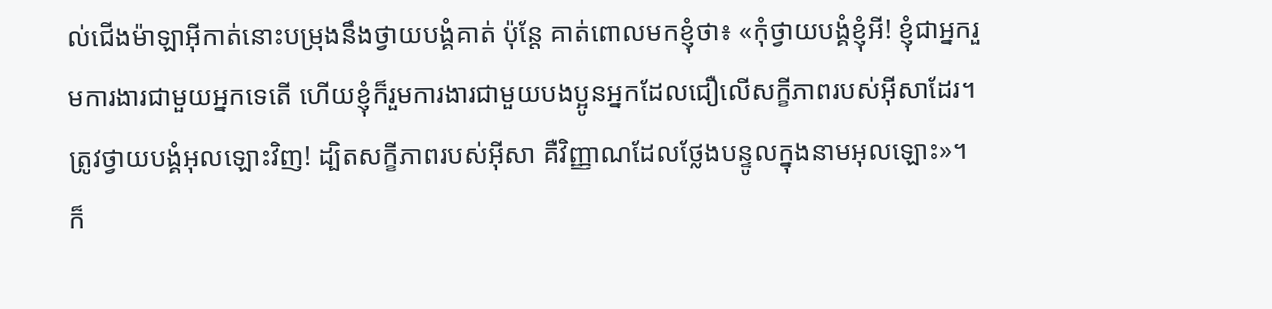ល់ជើងម៉ាឡាអ៊ីកាត់នោះបម្រុងនឹងថ្វាយបង្គំគាត់ ប៉ុន្ដែ គាត់ពោលមកខ្ញុំថា៖ «កុំថ្វាយបង្គំខ្ញុំអី! ខ្ញុំជាអ្នករួមការងារជាមួយអ្នកទេតើ ហើយខ្ញុំក៏រួមការងារជាមួយបងប្អូនអ្នកដែលជឿលើសក្ខីភាពរបស់អ៊ីសាដែរ។ ត្រូវថ្វាយបង្គំអុលឡោះវិញ! ដ្បិតសក្ខីភាពរបស់អ៊ីសា គឺវិញ្ញាណដែលថ្លែងបន្ទូលក្នុងនាមអុលឡោះ»។
ក៏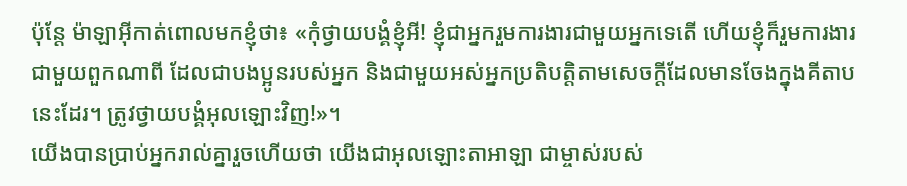ប៉ុន្ដែ ម៉ាឡាអ៊ីកាត់ពោលមកខ្ញុំថា៖ «កុំថ្វាយបង្គំខ្ញុំអី! ខ្ញុំជាអ្នករួមការងារជាមួយអ្នកទេតើ ហើយខ្ញុំក៏រួមការងារជាមួយពួកណាពី ដែលជាបងប្អូនរបស់អ្នក និងជាមួយអស់អ្នកប្រតិបត្ដិតាមសេចក្ដីដែលមានចែងក្នុងគីតាបនេះដែរ។ ត្រូវថ្វាយបង្គំអុលឡោះវិញ!»។
យើងបានប្រាប់អ្នករាល់គ្នារួចហើយថា យើងជាអុលឡោះតាអាឡា ជាម្ចាស់របស់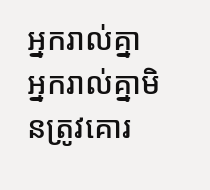អ្នករាល់គ្នា អ្នករាល់គ្នាមិនត្រូវគោរ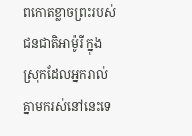ពកោតខ្លាចព្រះរបស់ជនជាតិអាម៉ូរី ក្នុងស្រុកដែលអ្នករាល់គ្នាមករស់នៅនេះទេ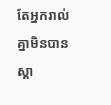តែអ្នករាល់គ្នាមិនបានស្តា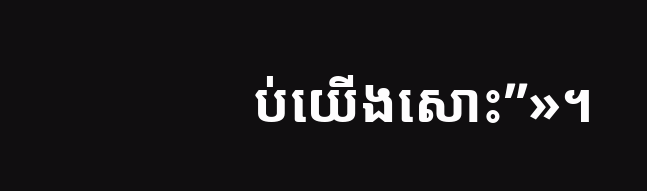ប់យើងសោះ”»។